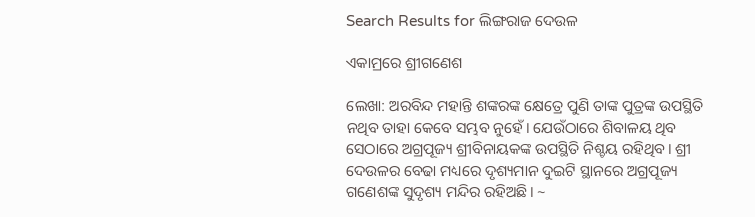Search Results for ଲିଙ୍ଗରାଜ ଦେଉଳ

ଏକାମ୍ରରେ ଶ୍ରୀଗଣେଶ

ଲେଖା: ଅରବିନ୍ଦ ମହାନ୍ତି ଶଙ୍କରଙ୍କ କ୍ଷେତ୍ରେ ପୁଣି ତାଙ୍କ ପୁତ୍ରଙ୍କ ଉପସ୍ଥିତି ନଥିବ ତାହା କେବେ ସମ୍ଭବ ନୁହେଁ। ଯେଉଁଠାରେ ଶିବାଳୟ ଥିବ ସେଠାରେ ଅଗ୍ରପୂଜ୍ୟ ଶ୍ରୀବିନାୟକଙ୍କ ଉପସ୍ଥିତି ନିଶ୍ଚୟ ରହିଥିବ। ଶ୍ରୀ ଦେଉଳର ବେଢା ମଧ୍ୟରେ ଦୃଶ୍ୟମାନ ଦୁଇଟି ସ୍ଥାନରେ ଅଗ୍ରପୂଜ୍ୟ ଗଣେଶଙ୍କ ସୁଦୃଶ୍ୟ ମନ୍ଦିର ରହିଅଛି। ~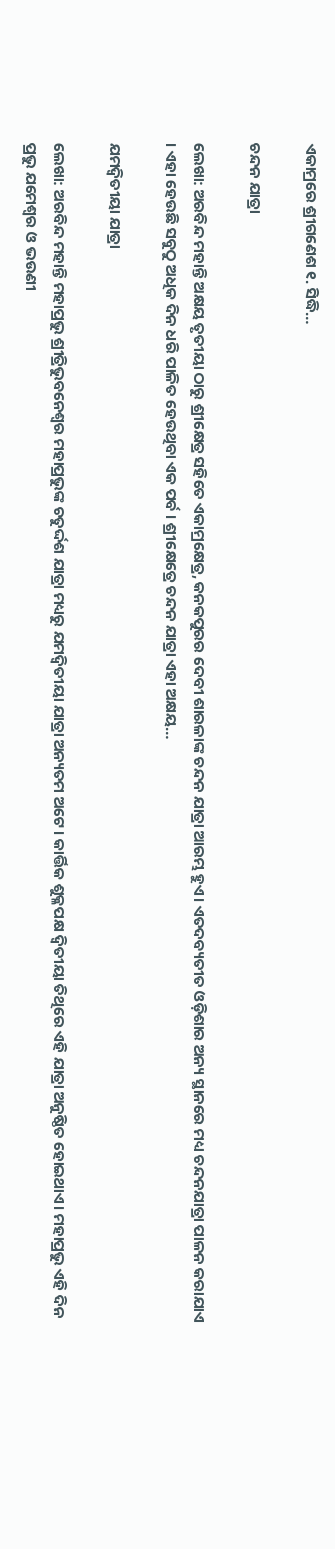ଏକାମ୍ରରେ ଶ୍ରୀଗଣେଶ ୧. ସିଦ୍ଧି…

ଚନ୍ଦନ ଯାତ୍ରା

ଲେଖା: ଅରବିନ୍ଦ ମହାନ୍ତି ଅକ୍ଷୟ ତୃତୀୟା ଠାରୁ ଶ୍ରୀକ୍ଷେତ୍ର ସହିତେ ଏକାମ୍ରକ୍ଷେତ୍ର, କନକପୁରର ଦେବୀ ଶାରଳାଙ୍କ ଚନ୍ଦନ ଯାତ୍ରା ଆରମ୍ଭ ହୁଏ। ଏତଦବ୍ୟତୀତ ଓଡ଼ିଶାର ଅନ୍ୟ ସ୍ଥାନରେ ମଧ୍ୟ ଚନ୍ଦନଯାତ୍ରା ପାଳନ କରାଯାଏ । ଏହା ହେଉଛି ସବୁଠୁ ଅଧିକ ଦିନ ଧରି ପାଳିତ ହେଉଥିବା ଏକ ପର୍ବ । ଶ୍ରୀକ୍ଷେତ୍ରେ ଚନ୍ଦନ ଯାତ୍ରା ଏହା ଅକ୍ଷୟ…

ଯମଦ୍ଵିତୀୟା ଯାତ୍ରା

ଲେଖା: ଅରବିନ୍ଦ ମହାନ୍ତି ମହାପ୍ରଭୁ ଶ୍ରୀତ୍ରିଭୁବନେଶ୍ଵର ମହାପ୍ରଭୁଙ୍କ ଚତୁର୍ଦ୍ଦଶ ଯାତ୍ରା ମଧ୍ୟରୁ ଯମଦ୍ଵିତୀୟା ଯାତ୍ରା ଅନ୍ୟତମ ଅଟେ। କାର୍ତ୍ତିକ ଶୁକ୍ଳପକ୍ଷ ଦ୍ଵିତୀୟା ତିଥିରେ ଏହି ଯାତ୍ରା ଅନୁଷ୍ଠିତ ହୋଇଥାଏ। ମହାପ୍ରଭୁ ଏହି ଦିନ ପ୍ରଭୁ ଯମେଶ୍ବର ଓ ଭଉଣୀ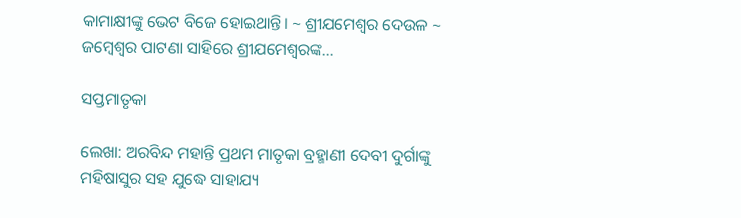କାମାକ୍ଷୀଙ୍କୁ ଭେଟ ବିଜେ ହୋଇଥାନ୍ତି। ~ ଶ୍ରୀଯମେଶ୍ବର ଦେଉଳ ~ ଜମ୍ବେଶ୍ୱର ପାଟଣା ସାହିରେ ଶ୍ରୀଯମେଶ୍ବରଙ୍କ…

ସପ୍ତମାତୃକା

ଲେଖା: ଅରବିନ୍ଦ ମହାନ୍ତି ପ୍ରଥମ ମାତୃକା ବ୍ରହ୍ମାଣୀ ଦେବୀ ଦୁର୍ଗାଙ୍କୁ ମହିଷାସୁର ସହ ଯୁଦ୍ଧେ ସାହାଯ୍ୟ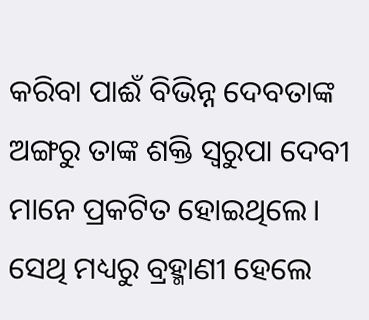କରିବା ପାଈଁ ବିଭିନ୍ନ ଦେବତାଙ୍କ ଅଙ୍ଗରୁ ତାଙ୍କ ଶକ୍ତି ସ୍ୱରୁପା ଦେବୀ ମାନେ ପ୍ରକଟିତ ହୋଇଥିଲେ। ସେଥି ମଧ୍ୟରୁ ବ୍ରହ୍ମାଣୀ ହେଲେ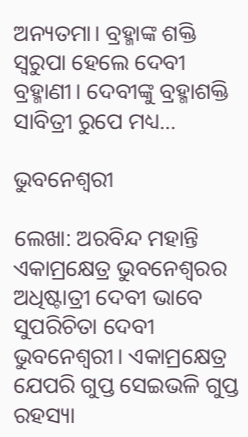ଅନ୍ୟତମା। ବ୍ରହ୍ମାଙ୍କ ଶକ୍ତି ସ୍ୱରୁପା ହେଲେ ଦେବୀ ବ୍ରହ୍ମାଣୀ। ଦେବୀଙ୍କୁ ବ୍ରହ୍ମାଶକ୍ତି ସାବିତ୍ରୀ ରୁପେ ମଧ୍ୟ…

ଭୁବନେଶ୍ଵରୀ

ଲେଖା: ଅରବିନ୍ଦ ମହାନ୍ତି ଏକାମ୍ରକ୍ଷେତ୍ର ଭୁବନେଶ୍ୱରର ଅଧିଷ୍ଟାତ୍ରୀ ଦେବୀ ଭାବେ ସୁପରିଚିତା ଦେବୀ ଭୁବନେଶ୍ଵରୀ। ଏକାମ୍ରକ୍ଷେତ୍ର ଯେପରି ଗୁପ୍ତ ସେଇଭଳି ଗୁପ୍ତ ରହସ୍ୟା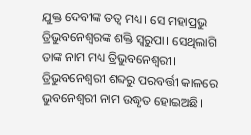ଯୁକ୍ତ ଦେବୀଙ୍କ ତତ୍ଵ ମଧ୍ୟ। ସେ ମହାପ୍ରଭୁ ତ୍ରିଭୁବନେଶ୍ଵରଙ୍କ ଶକ୍ତି ସ୍ୱରୁପା। ସେଥିଲାଗି ତାଙ୍କ ନାମ ମଧ୍ୟ ତ୍ରିଭୁବନେଶ୍ଵରୀ। ତ୍ରିଭୁବନେଶ୍ଵରୀ ଶବ୍ଦରୁ ପରବର୍ତ୍ତୀ କାଳରେ ଭୁବନେଶ୍ଵରୀ ନାମ ଉଦ୍ଧୃତ ହୋଇଅଛି।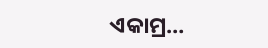ଏକାମ୍ର…